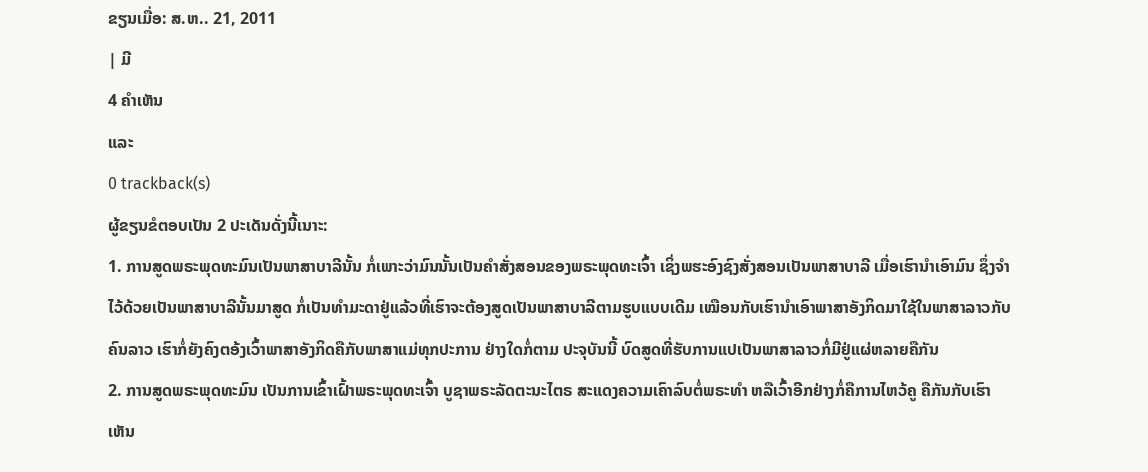ຂຽນເມື່ອ: ສ.ຫ.. 21, 2011
| ມີ
4 ຄຳເຫັນ
ແລະ
0 trackback(s)
ຜູ້ຂຽນຂໍຕອບເປັນ 2 ປະເດັນດັ່ງນີ້ເນາະ:
1. ການສູດພຣະພຸດທະມົນເປັນພາສາບາລີນັ້ນ ກໍ່ເພາະວ່າມົນນັ້ນເປັນຄຳສັ່ງສອນຂອງພຣະພຸດທະເຈົ້າ ເຊິ່ງພຮະອົງຊົງສັ່ງສອນເປັນພາສາບາລີ ເມື່ອເຮົານຳເອົາມົນ ຊຶ່ງຈຳໄວ້ດ້ວຍເປັນພາສາບາລີນັ້ນມາສູດ ກໍ່ເປັນທຳມະດາຢູ່ແລ້ວທີ່ເຮົາຈະຕ້ອງສູດເປັນພາສາບາລີຕາມຮູບແບບເດີມ ເໝືອນກັບເຮົານຳເອົາພາສາອັງກິດມາໃຊ້ໃນພາສາລາວກັບຄົນລາວ ເຮົາກໍ່ຍັງຄົງຕອ້ງເວົ້າພາສາອັງກິດຄືກັບພາສາແມ່ທຸກປະການ ຢ່າງໃດກໍ່ຕາມ ປະຈຸບັນນີ້ ບົດສູດທີ່ຮັບການແປເປັນພາສາລາວກໍ່ມີຢູ່ແຜ່ຫລາຍຄືກັນ
2. ການສູດພຣະພຸດທະມົນ ເປັນການເຂົ້າເຝົ້າພຣະພຸດທະເຈົ້າ ບູຊາພຣະລັດຕະນະໄຕຣ ສະແດງຄວາມເຄົາລົບຕໍ່ພຣະທຳ ຫລືເວົ້າອີກຢ່າງກໍ່ຄືການໄຫວ້ຄູ ຄືກັນກັບເຮົາເຫັນ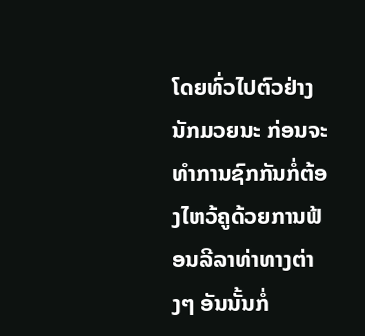ໂດຍທົ່ວໄປຕົວຢ່າງ ນັກມວຍນະ ກ່ອນຈະທຳການຊົກກັນກໍ່ຕ້ອງໄຫວ້ຄູດ້ວຍການຟ້ອນລີລາທ່າທາງຕ່າງໆ ອັນນັ້ນກໍ່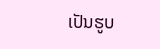ເປັນຮູບ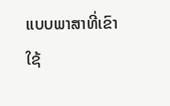ແບບພາສາທີ່ເຂົາໃຊ້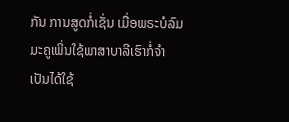ກັນ ການສູດກໍ່ເຊັ່ນ ເມື່ອພຣະບໍລົມມະຄູເພິ່ນໃຊ້ພາສາບາລີເຮົາກໍ່ຈຳເປັນໄດ້ໃຊ້